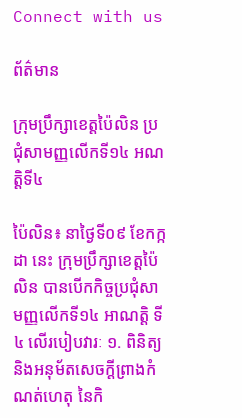Connect with us

ព័ត៌មាន

ក្រុមប្រឹក្សាខេត្តប៉ៃលិន ប្រជុំសាមញ្ញលើកទី១៤ អណត្តិទី៤

ប៉ៃលិន៖ នាថ្ងៃទី០៩ ខែកក្កដា នេះ ក្រុមប្រឹក្សាខេត្តប៉ៃលិន បានបើកកិច្ចប្រជុំសាមញ្ញលើកទី១៤ អាណត្តិ ទី៤ លើរបៀបវារៈ ១. ពិនិត្យ និងអនុម័តសេចក្តីព្រាងកំណត់ហេតុ នៃកិ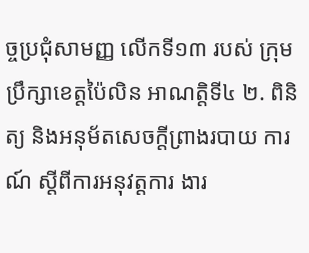ច្ចប្រជុំសាមញ្ញ លើកទី១៣ របស់ ក្រុមប្រឹក្សាខេត្តប៉ៃលិន អាណត្តិទី៤ ២. ពិនិត្យ និងអនុម័តសេចក្តីព្រាងរបាយ ការណ៍ ស្តីពីការអនុវត្តការ ងារ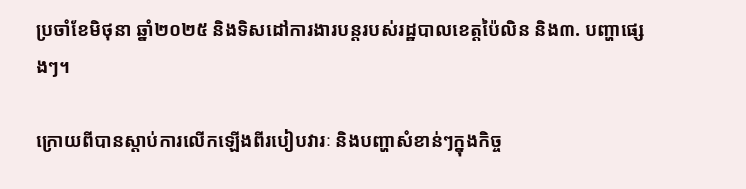ប្រចាំខែមិថុនា ឆ្នាំ២០២៥ និងទិសដៅការងារបន្តរបស់រដ្ឋបាលខេត្តប៉ៃលិន និង៣. បញ្ហាផ្សេងៗ។

ក្រោយពីបានស្តាប់ការលើកឡើងពីរបៀបវារៈ និងបញ្ហាសំខាន់ៗក្នុងកិច្ច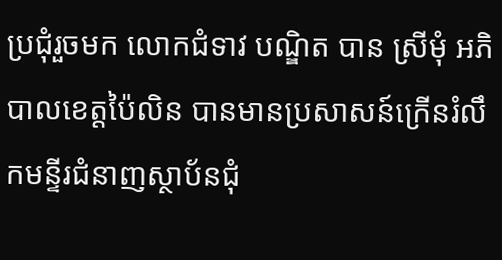ប្រជុំរួចមក លោកជំទាវ បណ្ឌិត បាន ស្រីមុំ អភិបាលខេត្តប៉ៃលិន បានមានប្រសាសន៍ក្រើនរំលឹកមន្ទីរជំនាញស្ថាប័នជុំ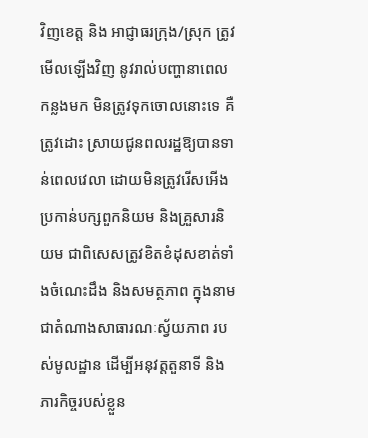វិញខេត្ត និង អាជ្ញាធរក្រុង/ស្រុក ត្រូវមើលឡើងវិញ នូវរាល់បញ្ហានាពេលកន្លងមក មិនត្រូវទុកចោលនោះទេ គឺត្រូវដោះ ស្រាយជូនពលរដ្ឋឱ្យបានទាន់ពេលវេលា ដោយមិនត្រូវរើសអើងប្រកាន់បក្សពួកនិយម និងគ្រួសារនិយម ជាពិសេសត្រូវខិតខំដុសខាត់ទាំងចំណេះដឹង និងសមត្ថភាព ក្នុងនាមជាតំណាងសាធារណៈស្វ័យភាព របស់មូលដ្ឋាន ដើម្បីអនុវត្តតួនាទី និងភារកិច្ចរបស់ខ្លួន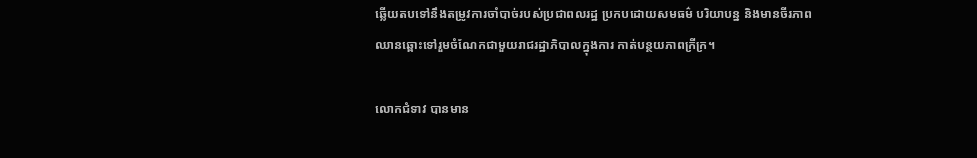ឆ្លើយតបទៅនឹងតម្រូវការចាំបាច់របស់ប្រជាពលរដ្ឋ ប្រកបដោយសមធម៌ បរិយាបន្ន និងមានចីរភាព ឈានឆ្ពោះទៅរួមចំណែកជាមួយរាជរដ្ឋាភិបាលក្នុងការ កាត់បន្ថយភាពក្រីក្រ។

លោកជំទាវ បានមាន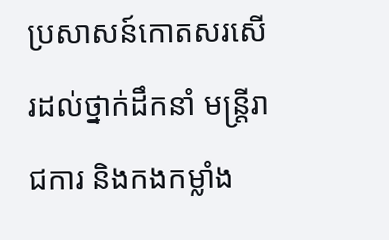ប្រសាសន៍កោតសរសើរដល់ថ្នាក់ដឹកនាំ មន្ត្រីរាជការ និងកងកម្លាំង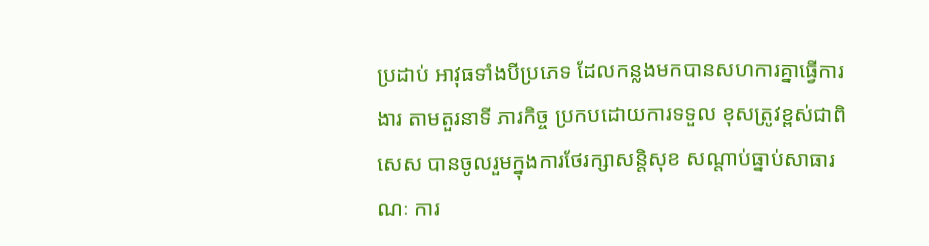ប្រដាប់ អាវុធទាំងបីប្រភេទ ដែលកន្លងមកបានសហការគ្នាធ្វើការងារ តាមតួរនាទី ភារកិច្ច ប្រកបដោយការទទួល ខុសត្រូវខ្ពស់ជាពិសេស បានចូលរួមក្នុងការថែរក្សាសន្តិសុខ សណ្តាប់ធ្នាប់សាធារណៈ ការ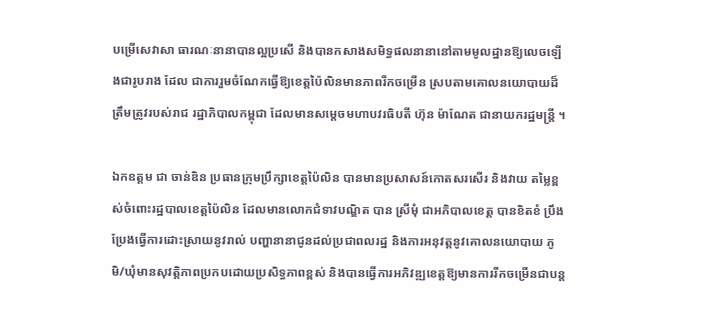បម្រើសេវាសា ធារណៈនានាបានល្អប្រសើ និងបានកសាងសមិទ្ធផលនានានៅតាមមូលដ្ឋានឱ្យលេចឡើងជារូបរាង ដែល ជាការរួមចំណែកធ្វើឱ្យខេត្តប៉ៃលិនមានភាពរីកចម្រើន ស្របតាមគោលនយោបាយដ៏ត្រឹមត្រូវរបស់រាជ រដ្ឋាភិបាលកម្ពុជា ដែលមានសម្ដេចមហាបវរធិបតី ហ៊ុន ម៉ាណែត ជានាយករដ្ឋមន្ត្រី ។

ឯកឧត្តម ជា ចាន់ឌិន ប្រធានក្រុមប្រឹក្សាខេត្តប៉ៃលិន បានមានប្រសាសន៍កោតសរសើរ និងវាយ តម្លៃខ្ពស់ចំពោះរដ្ឋបាលខេត្តប៉ៃលិន ដែលមានលោកជំទាវបណ្ឌិត បាន ស្រីមុំ ជាអភិបាលខេត្ត បានខិតខំ ប្រឹងប្រែងធ្វើការដោះស្រាយនូវរាល់ បញ្ហានានាជូនដល់ប្រជាពលរដ្ឋ និងការអនុវត្តនូវគោលនយោបាយ ភូមិ/ឃុំមានសុវត្តិភាពប្រកបដោយប្រសិទ្ធភាពខ្ពស់ និងបានធ្វើការអភិវឌ្ឍខេត្តឱ្យមានការរីកចម្រើនជាបន្ត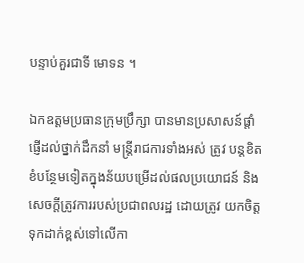បន្ទាប់គួរជាទី មោទន ។

ឯកឧត្តមប្រធានក្រុមប្រឹក្សា បានមានប្រសាសន៍ផ្តាំផ្ញើដល់ថ្នាក់ដឹកនាំ មន្ត្រីរាជការទាំងអស់ ត្រូវ បន្តខិតខំបន្ថែមទៀតក្នុងន័យបម្រើដល់ផលប្រយោជន៍ និងសេចក្តីត្រូវការរបស់ប្រជាពលរដ្ឋ ដោយត្រូវ យកចិត្តទុកដាក់ខ្ពស់ទៅលើកា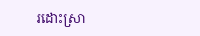រដោះស្រា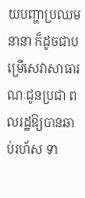យបញ្ហាប្រឈមនានា ក៏ដូចជាបម្រើសេវាសាធារណៈជូនប្រជា ពលរដ្ឋឱ្យបានឆាប់រហ័ស ទា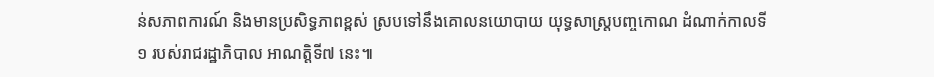ន់សភាពការណ៍ និងមានប្រសិទ្ធភាពខ្ពស់ ស្របទៅនឹងគោលនយោបាយ យុទ្ធសាស្ត្របញ្ចកោណ ដំណាក់កាលទី១ របស់រាជរដ្ឋាភិបាល អាណត្តិទី៧ នេះ៕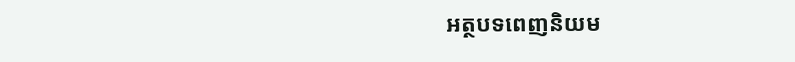អត្ថបទពេញនិយម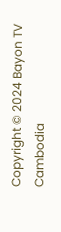Copyright © 2024 Bayon TV Cambodia